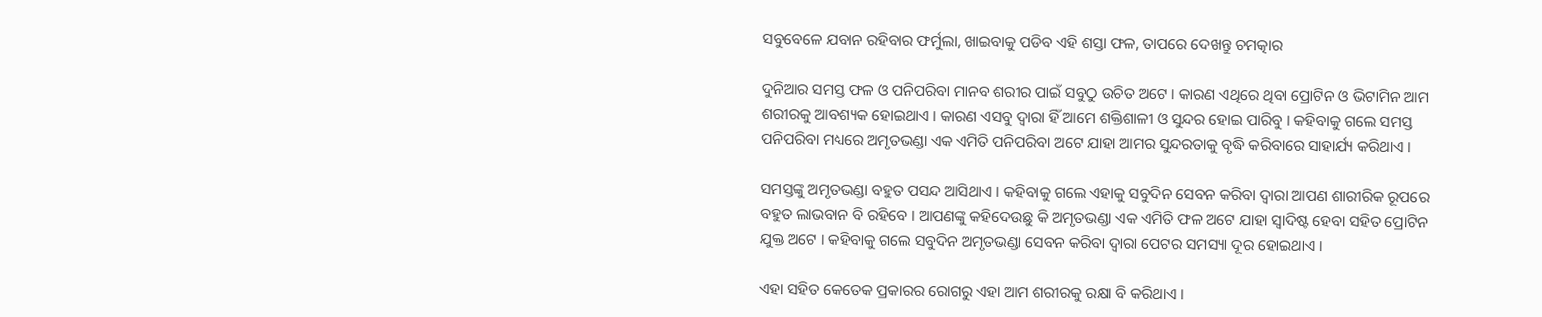ସବୁବେଳେ ଯବାନ ରହିବାର ଫର୍ମୁଲା, ଖାଇବାକୁ ପଡିବ ଏହି ଶସ୍ତା ଫଳ, ତାପରେ ଦେଖନ୍ତୁ ଚମତ୍କାର

ଦୁନିଆର ସମସ୍ତ ଫଳ ଓ ପନିପରିବା ମାନବ ଶରୀର ପାଇଁ ସବୁଠୁ ଉଚିତ ଅଟେ । କାରଣ ଏଥିରେ ଥିବା ପ୍ରୋଟିନ ଓ ଭିଟାମିନ ଆମ ଶରୀରକୁ ଆବଶ୍ୟକ ହୋଇଥାଏ । କାରଣ ଏସବୁ ଦ୍ଵାରା ହିଁ ଆମେ ଶକ୍ତିଶାଳୀ ଓ ସୁନ୍ଦର ହୋଇ ପାରିବୁ । କହିବାକୁ ଗଲେ ସମସ୍ତ ପନିପରିବା ମଧ୍ୟରେ ଅମୃତଭଣ୍ଡା ଏକ ଏମିତି ପନିପରିବା ଅଟେ ଯାହା ଆମର ସୁନ୍ଦରତାକୁ ବୃଦ୍ଧି କରିବାରେ ସାହାର୍ଯ୍ୟ କରିଥାଏ ।

ସମସ୍ତଙ୍କୁ ଅମୃତଭଣ୍ଡା ବହୁତ ପସନ୍ଦ ଆସିଥାଏ । କହିବାକୁ ଗଲେ ଏହାକୁ ସବୁଦିନ ସେବନ କରିବା ଦ୍ଵାରା ଆପଣ ଶାରୀରିକ ରୂପରେ ବହୁତ ଲାଭବାନ ବି ରହିବେ । ଆପଣଙ୍କୁ କହିଦେଉଛୁ କି ଅମୃତଭଣ୍ଡା ଏକ ଏମିତି ଫଳ ଅଟେ ଯାହା ସ୍ଵାଦିଷ୍ଟ ହେବା ସହିତ ପ୍ରୋଟିନ ଯୁକ୍ତ ଅଟେ । କହିବାକୁ ଗଲେ ସବୁଦିନ ଅମୃତଭଣ୍ଡା ସେବନ କରିବା ଦ୍ଵାରା ପେଟର ସମସ୍ୟା ଦୂର ହୋଇଥାଏ ।

ଏହା ସହିତ କେତେକ ପ୍ରକାରର ରୋଗରୁ ଏହା ଆମ ଶରୀରକୁ ରକ୍ଷା ବି କରିଥାଏ ।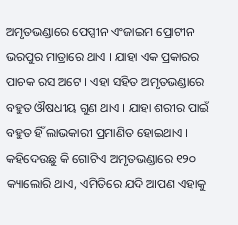ଅମୃତଭଣ୍ଡାରେ ପେପ୍ସୀନ ଏଂଜାଇମ ପ୍ରୋଟୀନ ଭରପୁର ମାତ୍ରାରେ ଥାଏ । ଯାହା ଏକ ପ୍ରକାରର ପାଚକ ରସ ଅଟେ । ଏହା ସହିତ ଅମୃତଭଣ୍ଡାରେ ବହୁତ ଔଷଧୀୟ ଗୁଣ ଥାଏ । ଯାହା ଶରୀର ପାଇଁ ବହୁତ ହିଁ ଲାଭକାରୀ ପ୍ରମାଣିତ ହୋଇଥାଏ । କହିଦେଉଛୁ କି ଗୋଟିଏ ଅମୃତଭଣ୍ଡାରେ ୧୨୦ କ୍ୟାଲୋରି ଥାଏ, ଏମିତିରେ ଯଦି ଆପଣ ଏହାକୁ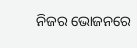ନିଜର ଭୋଜନରେ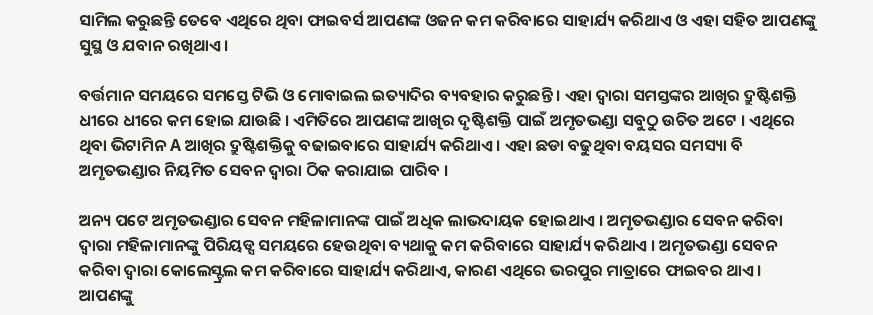ସାମିଲ କରୁଛନ୍ତି ତେବେ ଏଥିରେ ଥିବା ଫାଇବର୍ସ ଆପଣଙ୍କ ଓଜନ କମ କରିବାରେ ସାହାର୍ଯ୍ୟ କରିଥାଏ ଓ ଏହା ସହିତ ଆପଣଙ୍କୁ ସୁସ୍ଥ ଓ ଯବାନ ରଖିଥାଏ ।

ବର୍ତ୍ତମାନ ସମୟରେ ସମସ୍ତେ ଟିଭି ଓ ମୋବାଇଲ ଇତ୍ୟାଦିର ବ୍ୟବହାର କରୁଛନ୍ତି । ଏହା ଦ୍ଵାରା ସମସ୍ତଙ୍କର ଆଖିର ଦ୍ରୁଷ୍ଟିଶକ୍ତି ଧୀରେ ଧୀରେ କମ ହୋଇ ଯାଉଛି । ଏମିତିରେ ଆପଣଙ୍କ ଆଖିର ଦୃଷ୍ଟିଶକ୍ତି ପାଇଁ ଅମୃତଭଣ୍ଡା ସବୁଠୁ ଉଚିତ ଅଟେ । ଏଥିରେ ଥିବା ଭିଟାମିନ A ଆଖିର ଦ୍ରୁଷ୍ଟିଶକ୍ତିକୁ ବଢାଇବାରେ ସାହାର୍ଯ୍ୟ କରିଥାଏ । ଏହା ଛଡା ବଢୁଥିବା ବୟସର ସମସ୍ୟା ବି ଅମୃତଭଣ୍ଡାର ନିୟମିତ ସେବନ ଦ୍ଵାରା ଠିକ କରାଯାଇ ପାରିବ ।

ଅନ୍ୟ ପଟେ ଅମୃତଭଣ୍ଡାର ସେବନ ମହିଳାମାନଙ୍କ ପାଇଁ ଅଧିକ ଲାଭଦାୟକ ହୋଇଥାଏ । ଅମୃତଭଣ୍ଡାର ସେବନ କରିବା ଦ୍ଵାରା ମହିଳାମାନଙ୍କୁ ପିରିୟଡ୍ସ ସମୟରେ ହେଉଥିବା ବ୍ୟଥାକୁ କମ କରିବାରେ ସାହାର୍ଯ୍ୟ କରିଥାଏ । ଅମୃତଭଣ୍ଡା ସେବନ କରିବା ଦ୍ଵାରା କୋଲେସ୍ଟ୍ରଲ କମ କରିବାରେ ସାହାର୍ଯ୍ୟ କରିଥାଏ, କାରଣ ଏଥିରେ ଭରପୁର ମାତ୍ରାରେ ଫାଇବର ଥାଏ । ଆପଣଙ୍କୁ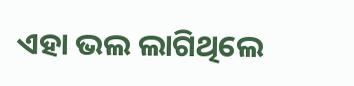ଏହା ଭଲ ଲାଗିଥିଲେ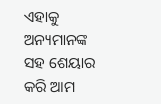ଏହାକୁ ଅନ୍ୟମାନଙ୍କ ସହ ଶେୟାର କରି ଆମ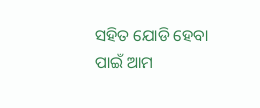ସହିତ ଯୋଡି ହେବା ପାଇଁ ଆମ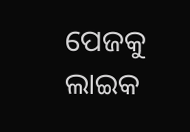ପେଜକୁ ଲାଇକ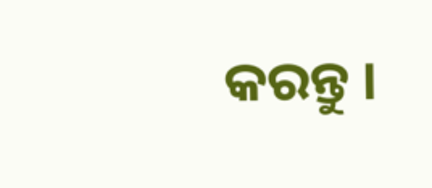କରନ୍ତୁ ।